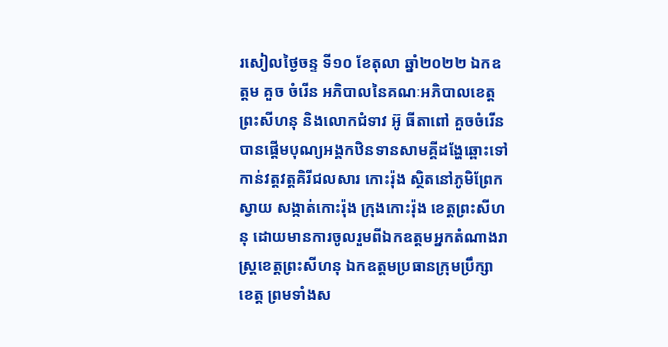រសៀលថ្ងៃចន្ទ ទី១០ ខែតុលា ឆ្នាំ២០២២ ឯកឧត្តម គួច ចំរើន អភិបាលនៃគណៈអភិបាលខេត្តព្រះសីហនុ និងលោកជំទាវ អ៊ូ ធីតាពៅ គួចចំរើន បានផ្តើមបុណ្យអង្គកឋិនទានសាមគ្គីដង្ហែឆ្ពោះទៅកាន់វត្តវត្តគិរីជលសារ កោះរ៉ុង ស្ថិតនៅភូមិព្រែកស្វាយ សង្កាត់កោះរ៉ុង ក្រុងកោះរ៉ុង ខេត្តព្រះសីហនុ ដោយមានការចូលរួមពីឯកឧត្តមអ្នកតំណាងរាស្ត្រខេត្តព្រះសីហនុ ឯកឧត្តមប្រធានក្រុមប្រឹក្សាខេត្ត ព្រមទាំងស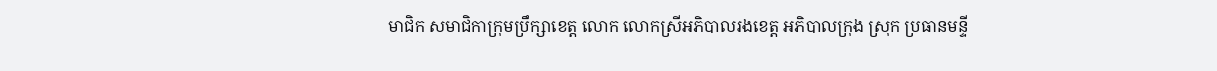មាជិក សមាជិកាក្រុមប្រឹក្សាខេត្ត លោក លោកស្រីអភិបាលរងខេត្ត អភិបាលក្រុង ស្រុក ប្រធានមន្ទី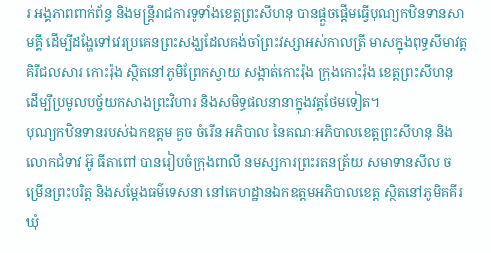រ អង្គភាពពាក់ព័ន្ធ និងមន្ត្រីរាជការទូទាំងខេត្តព្រះសីហនុ បានផ្តួចផ្តើមធ្វើបុណ្យកឋិនទានសាមគ្គី ដើម្បីដង្ហែទៅវេរប្រគេនព្រះសង្ឃដែលគង់ចាំព្រះវស្សាអស់កាលត្រី មាសក្នុងពុទ្ធសីមាវត្ត គិរីជលសារ កោះរ៉ុង ស្ថិតនៅភូមិព្រែកស្វាយ សង្កាត់កោះរ៉ុង ក្រុងកោះរ៉ុង ខេត្តព្រះសីហនុ ដើម្បីប្រមូលបច្ច័យកសាងព្រះវិហារ និងសមិទ្ធផលនានាក្នុងវត្តថែមទៀត។
បុណ្យកឋិនទានរបស់ឯកឧត្តម គួច ចំរើន អភិបាល នៃគណៈអភិបាលខេត្តព្រះសីហនុ និងលោកជំទាវ អ៊ូ ធីតាពៅ បានរៀបចំក្រុងពាលី នមស្សការព្រះរតនត្រ័យ សមាទានសីល ចម្រើនព្រះបរិត្ត និងសម្តែងធម៌ទេសនា នៅគេហដ្ឋានឯកឧត្តមអភិបាលខេត្ត ស្ថិតនៅភូមិគគីរ ឃុំ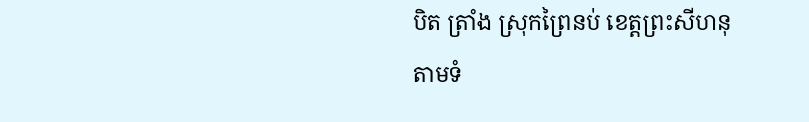បិត ត្រាំង ស្រុកព្រៃនប់ ខេត្តព្រះសីហនុ តាមទំ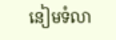នៀមទំលា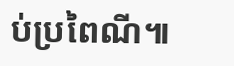ប់ប្រពៃណី៕